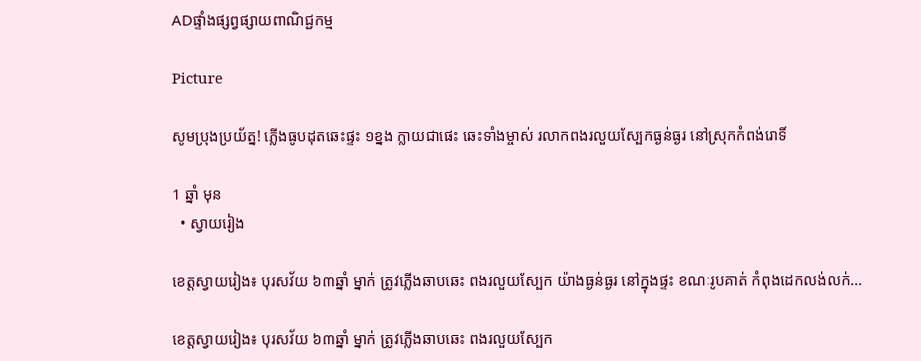ADផ្ទាំងផ្សព្វផ្សាយពាណិជ្ជកម្ម

Picture

សូមប្រុងប្រយ័ត្ន! ភ្លើងធូបដុតឆេះផ្ទះ ១ខ្នង ក្លាយជាផេះ ឆេះទាំងម្ចាស់ រលាកពងរលួយស្បែកធ្ងន់ធ្ងរ នៅស្រុកកំពង់រោទិ៍

1 ឆ្នាំ មុន
  • ស្វាយរៀង

ខេត្តស្វាយរៀង៖ បុរសវ័យ ៦៣ឆ្នាំ ម្នាក់ ត្រូវភ្លើងឆាបឆេះ ពងរលួយស្បែក យ៉ាងធ្ងន់ធ្ងរ នៅក្នុងផ្ទះ ខណៈរូបគាត់ កំពុងដេកលង់លក់…

ខេត្តស្វាយរៀង៖ បុរសវ័យ ៦៣ឆ្នាំ ម្នាក់ ត្រូវភ្លើងឆាបឆេះ ពងរលួយស្បែក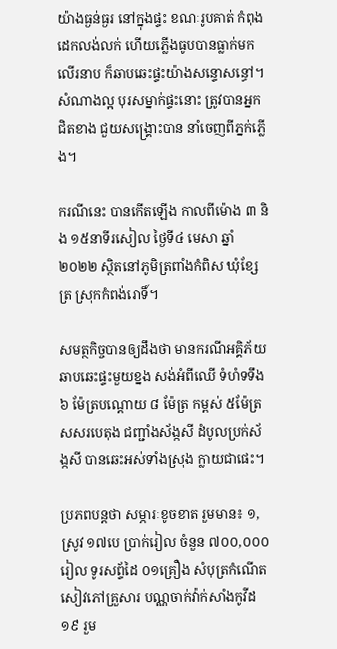យ៉ាងធ្ងន់ធ្ងរ នៅក្នុងផ្ទះ ខណៈរូបគាត់ កំពុងដេកលង់លក់ ហើយភ្លើងធូបបានធ្លាក់មកលើរនាប ក៏ឆាបឆេះផ្ទះយ៉ាងសន្ទោសន្ធៅ។ សំណាងល្អ បុរសម្នាក់ផ្ទះនោះ ត្រូវបានអ្នកជិតខាង ជួយសង្គ្រោះបាន នាំចេញពីភ្នក់ភ្លើង។

ករណីនេះ បានកើតឡើង កាលពីម៉ោង ៣ និង ១៥នាទីរសៀល ថ្ងៃទី៤ មេសា ឆ្នាំ២០២២ ស្ថិតនៅភូមិត្រពាំងកំពិស ឃុំខ្សែត្រ ស្រុកកំពង់រោទិ៍។

សមត្ថកិច្ចបានឲ្យដឹងថា មានករណីអគ្គិភ័យ ឆាបឆេះផ្ទះមួយខ្នង សង់អំពីឈើ ទំហំទទឹង ៦ ម៉ែត្របណ្ដោយ ៨ ម៉ែត្រ កម្ពស់ ៥ម៉ែត្រ សសរបេតុង ជញ្ជាំងស័ង្កសី ដំបូលប្រក់ស័ង្កសី បានឆេះអស់ទាំងស្រុង ក្លាយជាផេះ។

ប្រភពបន្តថា សម្ភារៈខូចខាត រួមមាន៖ ១,ស្រូវ ១៧បេ ប្រាក់រៀល ចំនួន ៧០០,០០០រៀល ទូរសព្ទ័ដៃ ០១គ្រឿង សំបុត្រកំណើត សៀវភៅគ្រួសារ បណ្ណចាក់វ៉ាក់សាំងកូវីដ១៩ រួម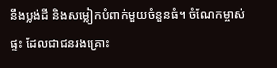នឹងប្លង់ដី និងសម្លៀកបំពាក់មួយចំនួនធំ។ ចំណែកម្ចាស់ផ្ទះ ដែលជាជនរងគ្រោះ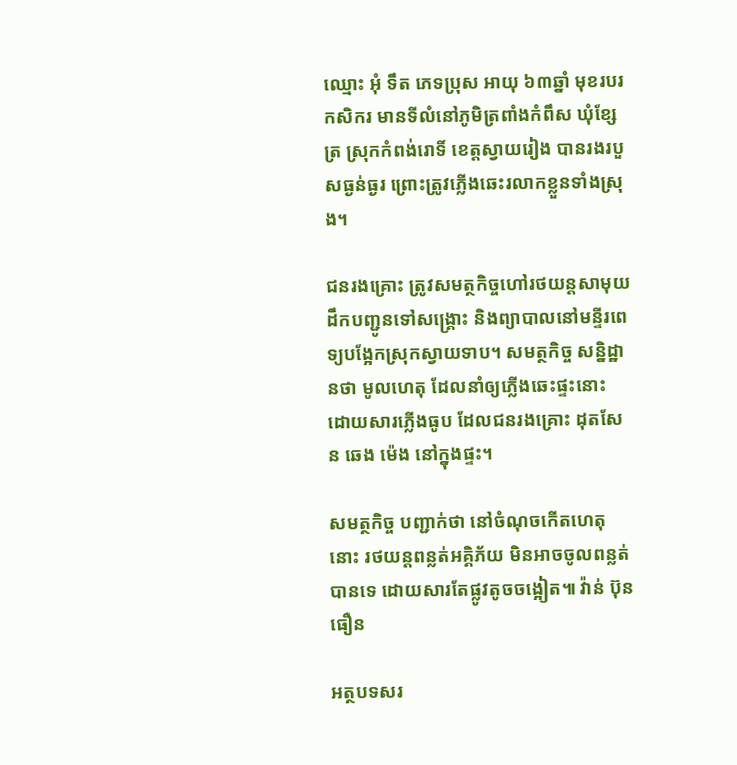ឈ្មោះ អុំ ទឹត ភេទប្រុស អាយុ ៦៣ឆ្នាំ មុខរបរកសិករ មានទីលំនៅភូមិត្រពាំងកំពឹស ឃុំខ្សែត្រ ស្រុកកំពង់រោទិ៍ ខេត្តស្វាយរៀង បានរងរបួសធ្ងន់ធ្ងរ ព្រោះត្រូវភ្លើងឆេះរលាកខ្លួនទាំងស្រុង។

ជនរងគ្រោះ ត្រូវសមត្ថកិច្ចហៅរថយន្តសាមុយ ដឹកបញ្ជូនទៅសង្គ្រោះ និងព្យាបាលនៅមន្ទីរពេទ្យបង្អែកស្រុកស្វាយទាប។ សមត្ថកិច្ច សន្និដ្ឋានថា មូលហេតុ ដែលនាំឲ្យភ្លើងឆេះផ្ទះនោះ ដោយសារភ្លើងធូប ដែលជនរងគ្រោះ ដុតសែន ឆេង ម៉េង នៅក្នុងផ្ទះ។

សមត្ថកិច្ច បញ្ជាក់ថា នៅចំណុចកើតហេតុនោះ រថយន្តពន្លត់អគ្គិភ័យ មិនអាចចូលពន្លត់បានទេ ដោយសារតែផ្លូវតូចចង្អៀត៕ វ៉ាន់ ប៊ុនធឿន

អត្ថបទសរ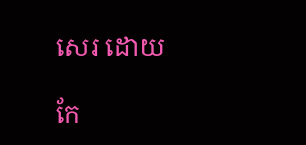សេរ ដោយ

កែ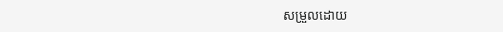សម្រួលដោយ